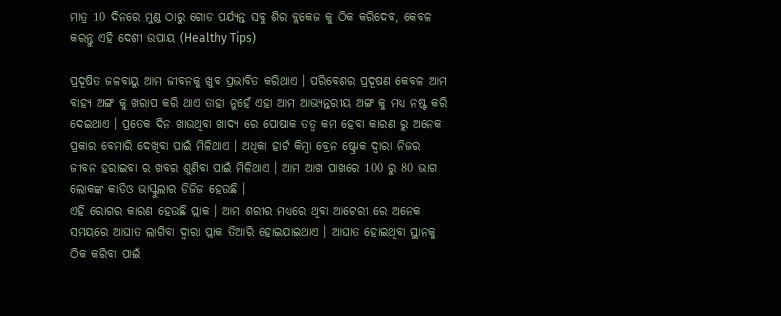ମାତ୍ର 10 ଦିନରେ ମୁଣ୍ଡ ଠାରୁ ଗୋଡ ପର୍ଯ୍ୟନ୍ତ ସବୁ ଶିର ବ୍ଲକେଜ କୁ ଠିକ କରିଦେବ, କେବଳ କରନ୍ତୁ ଏହି ଦେଶୀ ଉପାୟ (Healthy Tips)

ପ୍ରଦୂଷିତ ଜଳବାୟୁ ଆମ ଜୀବନକୁ ଖୁବ ପ୍ରଭାବିତ କରିଥାଏ । ପରିବେଶର ପ୍ରଦୂଷଣ କେବଳ ଆମ ବାହ୍ୟ ଅଙ୍ଗ କୁ ଖରାପ କରି ଥାଏ ତାହା ନୁହେଁ ଏହା ଆମ ଆଭ୍ୟନ୍ତରୀୟ ଅଙ୍ଗ କୁ ମଧ୍ୟ ନଷ୍ଟ କରି ଦେଇଥାଏ । ପ୍ରତେକ ଦିନ ଖାଉଥିବା ଖାଦ୍ୟ ରେ ପୋଷାକ ତତ୍ଵ କମ ହେବା କାରଣ ରୁ ଅନେକ ପ୍ରକାର ବେମାରି ଦେଖିବା ପାଇଁ ମିଳିଥାଏ । ଅଧିକା ହାର୍ଟ କିମ୍ବା ବ୍ରେନ ଷ୍ଟ୍ରୋକ ଦ୍ଵାରା ନିଜର ଜୀବନ ହରାଇବା ର ଖବର ଶୁଣିବା ପାଇଁ ମିଳିଥାଏ । ଆମ ଆଖ ପାଖରେ 100 ରୁ 80 ଭାଗ ଲୋକଙ୍କ କାଡିଓ ଭାସ୍କୁଲାର ଡିଜିଜ ହେଉଛି ।
ଏହି ରୋଗର କାରଣ ହେଉଛି ପ୍ଲାକ । ଆମ ଶରୀର ମଧ୍ୟରେ ଥିବା ଆଟେରୀ ରେ ଅନେକ ସମୟରେ ଆଘାତ ଲାଗିବା ଦ୍ଵାରା ପ୍ଲାକ ତିଆରି ହୋଇଯାଇଥାଏ । ଆଘାତ ହୋଇଥିବା ସ୍ଥାନକୁ ଠିକ କରିବା ପାଇଁ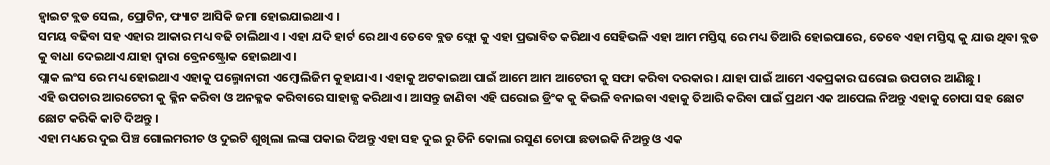ହ୍ଵାଇଟ ବ୍ଲଡ ସେଲ, ପ୍ରୋଟିନ, ଫ୍ୟାଟ ଆସିକି ଜମା ହୋଇଯାଇଥାଏ ।
ସମୟ ବଢିବା ସହ ଏହାର ଆକାର ମଧ୍ୟ ବଢି ଚାଲିଥାଏ । ଏହା ଯଦି ହାର୍ଟ ରେ ଥାଏ ତେବେ ବ୍ଲଡ ଫ୍ଲୋ କୁ ଏହା ପ୍ରଭାବିତ କରିଥାଏ ସେହିଭଳି ଏହା ଆମ ମସ୍ତିସ୍କ ରେ ମଧ୍ୟ ତିଆରି ହୋଇପାରେ, ତେବେ ଏହା ମସ୍ତିସ୍କ କୁ ଯାଉ ଥିବା ବ୍ଲଡ କୁ ବାଧା ଦେଇଥାଏ ଯାହା ଦ୍ଵାରା ବ୍ରେନଷ୍ଟ୍ରୋକ ହୋଇଥାଏ ।
ପ୍ଲାକ ଲଂସ ରେ ମଧ୍ୟ ହୋଇଥାଏ ଏହାକୁ ପଲ୍ମୋନାରୀ ଏମ୍ବୋଲିଜିମ କୁହାଯାଏ । ଏହାକୁ ଅଟକାଇଆ ପାଇଁ ଆମେ ଆମ ଆଟେରୀ କୁ ସଫା କରିବା ଦରକାର । ଯାହା ପାଇଁ ଆମେ ଏକପ୍ରକାର ଘରୋଇ ଉପଚାର ଆଣିଛୁ ।
ଏହି ଉପଚାର ଆରଟେରୀ କୁ କ୍ଳିନ କରିବା ଓ ଅନକ୍ଳକ କରିବାରେ ସାହାଜ୍ଯ କରିଥାଏ । ଆସନ୍ତୁ ଜାଣିବା ଏହି ଘରୋଇ ଡ୍ରିଂକ କୁ କିଭଳି ବନାଇବା ଏହାକୁ ତିଆରି କରିବା ପାଇଁ ପ୍ରଥମ ଏକ ଆପେଲ ନିଅନ୍ତୁ ଏହାକୁ ଚୋପା ସହ ଛୋଟ ଛୋଟ କରିକି କାଟି ଦିଅନ୍ତୁ ।
ଏହା ମଧ୍ୟରେ ଦୁଇ ପିଞ୍ଚ ଗୋଲମରୀଚ ଓ ଦୁଇଟି ଶୁଖିଲା ଲଙ୍କା ପକାଇ ଦିଅନ୍ତୁ ଏହା ସହ ଦୁଇ ରୁ ତିନି କୋଲା ରସୁଣ ଚୋପା ଛଡାଇକି ନିଅନ୍ତୁ ଓ ଏକ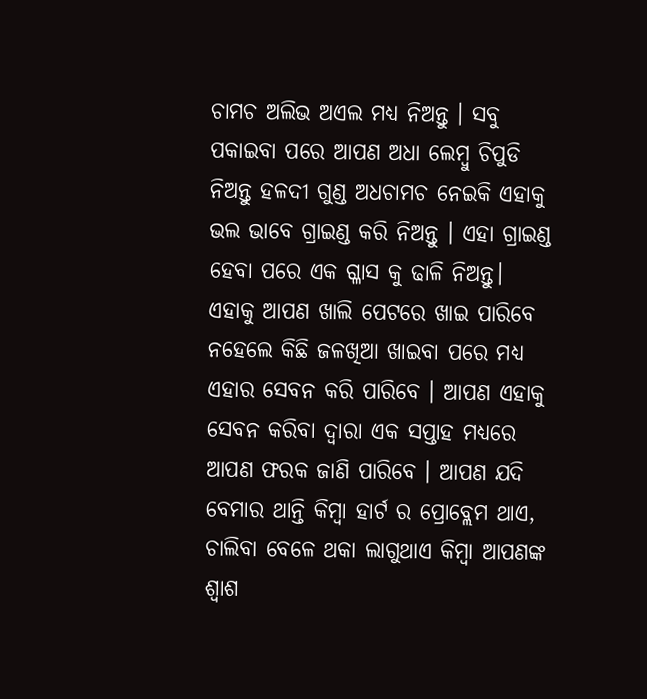ଚାମଚ ଅଲିଭ ଅଏଲ ମଧ୍ୟ ନିଅନ୍ତୁ । ସବୁ ପକାଇବା ପରେ ଆପଣ ଅଧା ଲେମ୍ବୁ ଚିପୁଡି ନିଅନ୍ତୁ ହଳଦୀ ଗୁଣ୍ଡ ଅଧଚାମଚ ନେଇକି ଏହାକୁ ଭଲ ଭାବେ ଗ୍ରାଇଣ୍ଡ କରି ନିଅନ୍ତୁ । ଏହା ଗ୍ରାଇଣ୍ଡ ହେବା ପରେ ଏକ ଗ୍ଳାସ କୁ ଢାଳି ନିଅନ୍ତୁ।
ଏହାକୁ ଆପଣ ଖାଲି ପେଟରେ ଖାଇ ପାରିବେ ନହେଲେ କିଛି ଜଳଖିଆ ଖାଇବା ପରେ ମଧ୍ୟ ଏହାର ସେବନ କରି ପାରିବେ । ଆପଣ ଏହାକୁ ସେବନ କରିବା ଦ୍ଵାରା ଏକ ସପ୍ତାହ ମଧ୍ୟରେ ଆପଣ ଫରକ ଜାଣି ପାରିବେ । ଆପଣ ଯଦି ବେମାର ଥାନ୍ତି କିମ୍ବା ହାର୍ଟ ର ପ୍ରୋବ୍ଲେମ ଥାଏ, ଚାଲିବା ବେଳେ ଥକା ଲାଗୁଥାଏ କିମ୍ବା ଆପଣଙ୍କ ଶ୍ବାଶ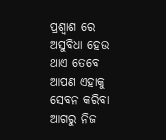ପ୍ରଶ୍ବାଶ ରେ ଅସୁବିଧା ହେଉ ଥାଏ ତେବେ ଆପଣ ଏହାକୁ ସେବନ କରିବା ଆଗରୁ ନିଜ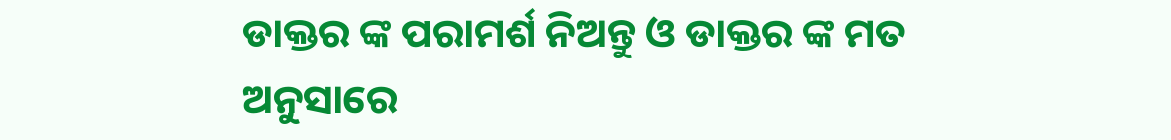ଡାକ୍ତର ଙ୍କ ପରାମର୍ଶ ନିଅନ୍ତୁ ଓ ଡାକ୍ତର ଙ୍କ ମତ ଅନୁସାରେ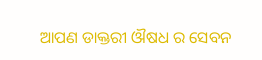ଆପଣ ଡାକ୍ତରୀ ଔଷଧ ର ସେବନ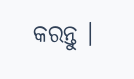କରନ୍ତୁ ।